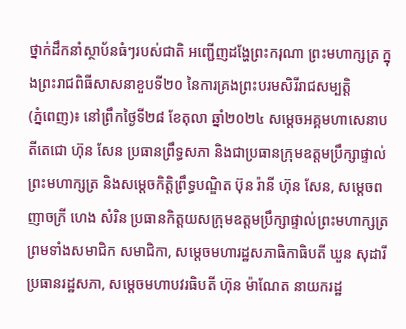ថ្នាក់ដឹកនាំស្ថាប័នធំៗរបស់ជាតិ អញ្ជើញដង្ហែព្រះករុណា ព្រះមហាក្សត្រ ក្នុងព្រះរាជពិធីសាសនាខួបទី២០ នៃការគ្រងព្រះបរមសិរីរាជសម្បត្តិ
(ភ្នំពេញ)៖ នៅព្រឹកថ្ងៃទី២៨ ខែតុលា ឆ្នាំ២០២៤ សម្តេចអគ្គមហាសេនាបតីតេជោ ហ៊ុន សែន ប្រធានព្រឹទ្ធសភា និងជាប្រធានក្រុមឧត្តមប្រឹក្សាផ្ទាល់ ព្រះមហាក្សត្រ និងសម្ដេចកិត្តិព្រឹទ្ធបណ្ឌិត ប៊ុន រ៉ានី ហ៊ុន សែន, សម្ដេចពញាចក្រី ហេង សំរិន ប្រធានកិត្តយសក្រុមឧត្តមប្រឹក្សាផ្ទាល់ព្រះមហាក្សត្រ ព្រមទាំងសមាជិក សមាជិកា, សម្ដេចមហារដ្ឋសភាធិកាធិបតី ឃួន សុដារី ប្រធានរដ្ឋសភា, សម្ដេចមហាបវរធិបតី ហ៊ុន ម៉ាណែត នាយករដ្ឋ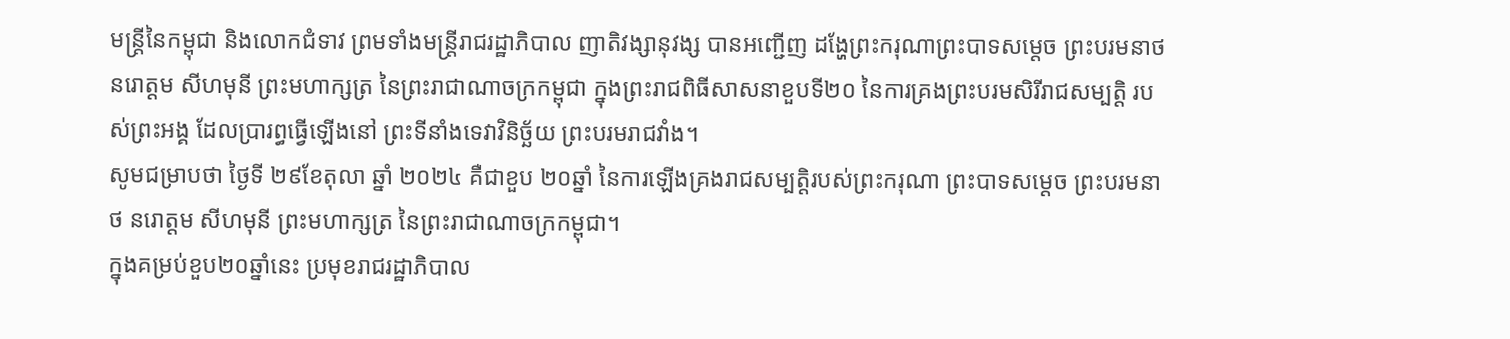មន្ត្រីនៃកម្ពុជា និងលោកជំទាវ ព្រមទាំងមន្ត្រីរាជរដ្ឋាភិបាល ញាតិវង្សានុវង្ស បានអញ្ជើញ ដង្ហែព្រះករុណាព្រះបាទសម្ដេច ព្រះបរមនាថ នរោត្តម សីហមុនី ព្រះមហាក្សត្រ នៃព្រះរាជាណាចក្រកម្ពុជា ក្នុងព្រះរាជពិធីសាសនាខួបទី២០ នៃការគ្រងព្រះបរមសិរីរាជសម្បត្តិ របស់ព្រះអង្គ ដែលប្រារព្ធធ្វើឡើងនៅ ព្រះទីនាំងទេវាវិនិច្ឆ័យ ព្រះបរមរាជវាំង។
សូមជម្រាបថា ថ្ងៃទី ២៩ខែតុលា ឆ្នាំ ២០២៤ គឺជាខួប ២០ឆ្នាំ នៃការឡើងគ្រងរាជសម្បត្តិរបស់ព្រះករុណា ព្រះបាទសម្ដេច ព្រះបរមនាថ នរោត្តម សីហមុនី ព្រះមហាក្សត្រ នៃព្រះរាជាណាចក្រកម្ពុជា។
ក្នុងគម្រប់ខួប២០ឆ្នាំនេះ ប្រមុខរាជរដ្ឋាភិបាល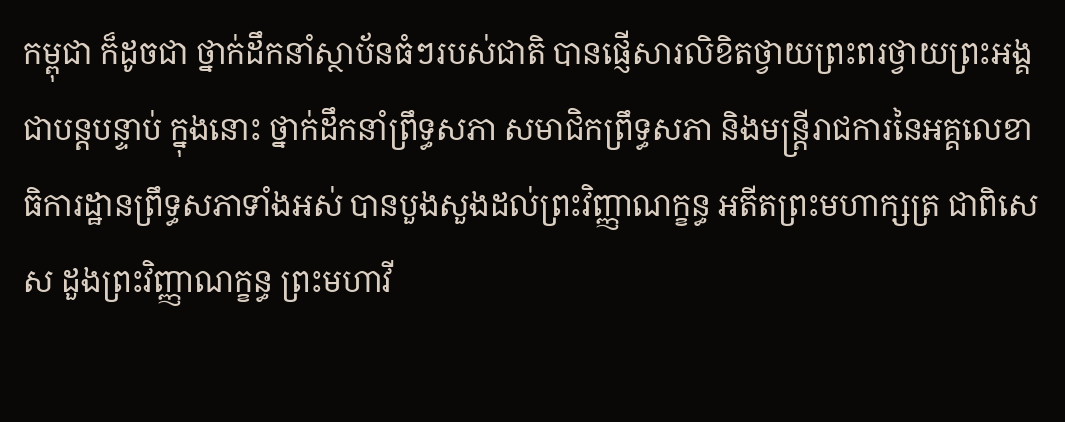កម្ពុជា ក៏ដូចជា ថ្នាក់ដឹកនាំស្ថាប័នធំៗរបស់ជាតិ បានផ្ញើសារលិខិតថ្វាយព្រះពរថ្វាយព្រះអង្គជាបន្តបន្ទាប់ ក្នុងនោះ ថ្នាក់ដឹកនាំព្រឹទ្ធសភា សមាជិកព្រឹទ្ធសភា និងមន្ត្រីរាជការនៃអគ្គលេខាធិការដ្ឋានព្រឹទ្ធសភាទាំងអស់ បានបួងសួងដល់ព្រះវិញ្ញាណក្ខន្ធ អតីតព្រះមហាក្សត្រ ជាពិសេស ដួងព្រះវិញ្ញាណក្ខន្ធ ព្រះមហាវី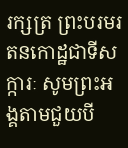រក្សត្រ ព្រះបរមរតនកោដ្ឋជាទីសក្ការៈ សូមព្រះអង្គតាមជួយបី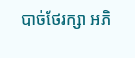បាច់ថែរក្សា អភិ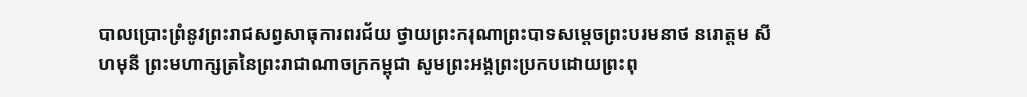បាលប្រោះព្រំនូវព្រះរាជសព្វសាធុការពរជ័យ ថ្វាយព្រះករុណាព្រះបាទសម្ដេចព្រះបរមនាថ នរោត្តម សីហមុនី ព្រះមហាក្សត្រនៃព្រះរាជាណាចក្រកម្ពុជា សូមព្រះអង្គព្រះប្រកបដោយព្រះពុ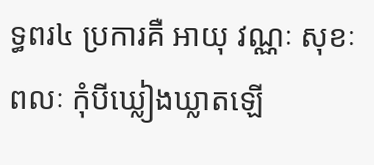ទ្ធពរ៤ ប្រការគឺ អាយុ វណ្ណៈ សុខៈ ពលៈ កុំបីឃ្លៀងឃ្លាតឡើ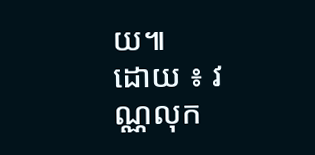យ៕
ដោយ ៖ វណ្ណលុក